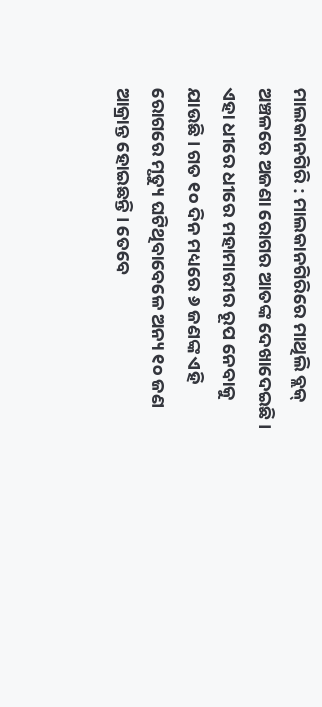ମାଲକାନଗିରି : ମାଲକାନଗିରିରେ ମାଥିଲି ବ୍ଲକ୍ ଅଞ୍ଚଳରେ ଅଜଣା ରୋଗର ଆତଙ୍କ ଦେଖାଦେଇଛି । ଏହା ଧୀରେ ଧୀରେ ମହାମାରୀର ରୂପ ନେବାକୁ ଯାଉଛି । ଗତ ୧୦ ଦିନ ମଧ୍ୟରେ ୬ ଜଣଙ୍କ ଏହି ରୋଗରେ ମୃତ୍ୟୁ ଘଟିଥିବାବେଳେ ଅନ୍ୟ ୧୦ ଜଣ ଆକ୍ରାନ୍ତ ହୋଇଛନ୍ତି । ତେବେ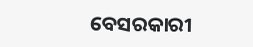ବେସରକାରୀ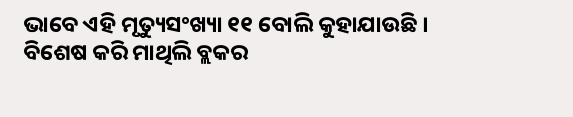ଭାବେ ଏହି ମୃତ୍ୟୁସଂଖ୍ୟା ୧୧ ବୋଲି କୁହାଯାଉଛି । ବିଶେଷ କରି ମାଥିଲି ବ୍ଲକର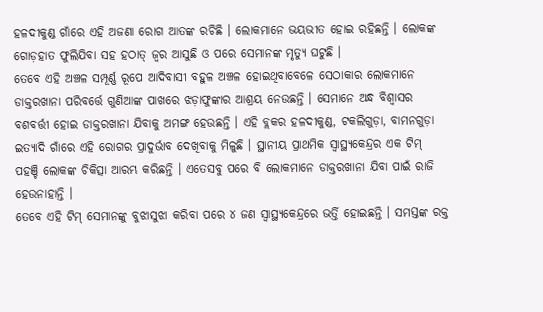ହଳଦୀକୁଣ୍ଡ ଗାଁରେ ଏହି ଅଜଣା ରୋଗ ଆତଙ୍କ ରଚିଛି । ଲୋକମାନେ ଭୟଭୀତ ହୋଇ ରହିଛନ୍ତି । ଲୋକଙ୍କ ଗୋଡ଼ହାତ ଫୁଲିଯିବା ସହ ହଠାତ୍ ଜ୍ୱର ଆସୁଛି ଓ ପରେ ସେମାନଙ୍କ ମୃତ୍ୟୁ ଘଟୁଛି ।
ତେବେ ଏହି ଅଞ୍ଚଳ ସମ୍ପୂର୍ଣ୍ଣ ରୂପେ ଆଦିବାସୀ ବହୁଳ ଅଞ୍ଚଳ ହୋଇଥିବାବେଳେ ସେଠାକାର ଲୋକମାନେ ଡାକ୍ତରଖାନା ପରିବର୍ତ୍ତେ ଗୁଣିଆଙ୍କ ପାଖରେ ଝଡ଼ାଫୁଙ୍କାର ଆଶ୍ରୟ ନେଉଛନ୍ତି । ସେମାନେ ଅନ୍ଧ ବିଶ୍ୱାସର ବଶବର୍ତ୍ତୀ ହୋଇ ଡାକ୍ତରଖାନା ଯିବାକୁ ଅମଙ୍ଗ ହେଉଛନ୍ତି । ଏହି ବ୍ଲକର ହଳଦୀକୁଣ୍ଡ, ଟକଲିଗୁଡ଼ା, ବାମନଗୁଡ଼ା ଇତ୍ୟାଦି ଗାଁରେ ଏହି ରୋଗର ପ୍ରାଦୁର୍ଭାବ ଦେଖିବାକୁ ମିଳୁଛି । ସ୍ଥାନୀୟ ପ୍ରାଥମିକ ସ୍ୱାସ୍ଥ୍ୟକେନ୍ଦ୍ରର ଏକ ଟିମ୍ ପହଞ୍ଚି ଲୋକଙ୍କ ଚିକିତ୍ସା ଆରମ୍ଭ କରିଛନ୍ତି । ଏତେସବୁ ପରେ ବି ଲୋକମାନେ ଡାକ୍ତରଖାନା ଯିବା ପାଇଁ ରାଜି ହେଉନାହାନ୍ତି ।
ତେବେ ଏହି ଟିମ୍ ସେମାନଙ୍କୁ ବୁଝାସୁଝା କରିବା ପରେ ୪ ଜଣ ସ୍ୱାସ୍ଥ୍ୟକେନ୍ଦ୍ରରେ ଭର୍ତ୍ତି ହୋଇଛନ୍ତି । ସମସ୍ତଙ୍କ ରକ୍ତ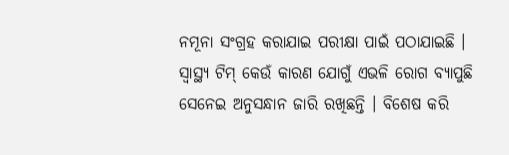ନମୂନା ସଂଗ୍ରହ କରାଯାଇ ପରୀକ୍ଷା ପାଇଁ ପଠାଯାଇଛି । ସ୍ୱାସ୍ଥ୍ୟ ଟିମ୍ କେଉଁ କାରଣ ଯୋଗୁଁ ଏଭଳି ରୋଗ ବ୍ୟାପୁଛି ସେନେଇ ଅନୁସନ୍ଧାନ ଜାରି ରଖିଛନ୍ତି । ବିଶେଷ କରି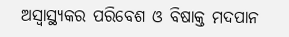ଅସ୍ୱାସ୍ଥ୍ୟକର ପରିବେଶ ଓ ବିଷାକ୍ତ ମଦପାନ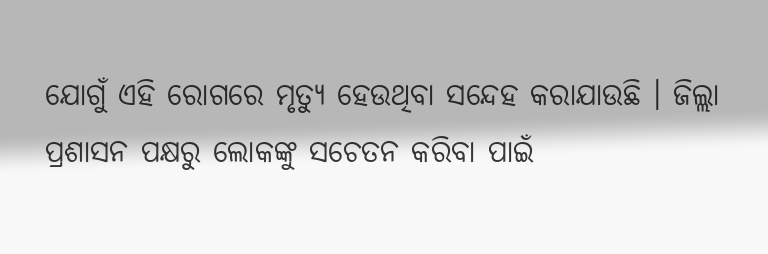ଯୋଗୁଁ ଏହି ରୋଗରେ ମୃତ୍ୟୁ ହେଉଥିବା ସନ୍ଦେହ କରାଯାଉଛି । ଜିଲ୍ଲା ପ୍ରଶାସନ ପକ୍ଷରୁ ଲୋକଙ୍କୁ ସଚେତନ କରିବା ପାଇଁ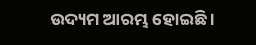ଉଦ୍ୟମ ଆରମ୍ଭ ହୋଇଛି ।